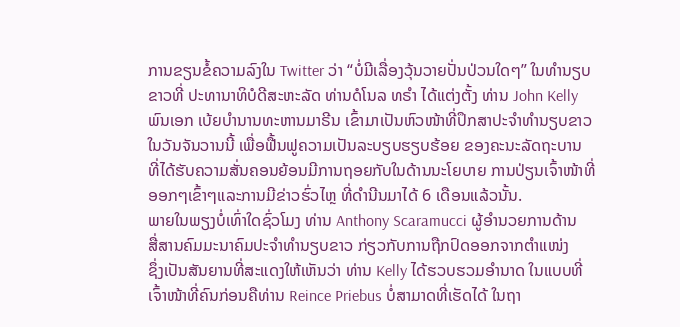ການຂຽນຂໍ້ຄວາມລົງໃນ Twitter ວ່າ “ບໍ່ມີເລື່ອງວຸ້ນວາຍປັ່ນປ່ວນໃດໆ” ໃນທຳນຽບ
ຂາວທີ່ ປະທານາທິບໍດີສະຫະລັດ ທ່ານດໍໂນລ ທຣຳ ໄດ້ແຕ່ງຕັ້ງ ທ່ານ John Kelly
ພົນເອກ ເບ້ຍບຳນານທະຫານມາຣີນ ເຂົ້າມາເປັນຫົວໜ້າທີ່ປຶກສາປະຈຳທຳນຽບຂາວ
ໃນວັນຈັນວານນີ້ ເພື່ອຟື້ນຟູຄວາມເປັນລະບຽບຮຽບຮ້ອຍ ຂອງຄະນະລັດຖະບານ
ທີ່ໄດ້ຮັບຄວາມສັ່ນຄອນຍ້ອນມີການຖອຍກັບໃນດ້ານນະໂຍບາຍ ການປ່ຽນເຈົ້າໜ້າທີ່
ອອກໆເຂົ້າໆແລະການມີຂ່າວຮົ່ວໄຫຼ ທີ່ດຳນີນມາໄດ້ 6 ເດືອນແລ້ວນັ້ນ.
ພາຍໃນພຽງບໍ່ເທົ່າໃດຊົ່ວໂມງ ທ່ານ Anthony Scaramucci ຜູ້ອຳນວຍການດ້ານ
ສື່ສານຄົມມະນາຄົມປະຈຳທຳນຽບຂາວ ກ່ຽວກັບການຖືກປົດອອກຈາກຕຳແໜ່ງ
ຊຶ່ງເປັນສັນຍານທີ່ສະແດງໃຫ້ເຫັນວ່າ ທ່ານ Kelly ໄດ້ຮວບຮວມອຳນາດ ໃນແບບທີ່
ເຈົ້າໜ້າທີ່ຄົນກ່ອນຄືທ່ານ Reince Priebus ບໍ່ສາມາດທີ່ເຮັດໄດ້ ໃນຖາ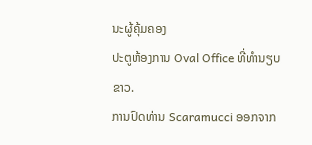ນະຜູ້ຄຸ້ມຄອງ
ປະຕູຫ້ອງການ Oval Office ທີ່ທຳນຽບຂາວ.
ການປົດທ່ານ Scaramucci ອອກຈາກ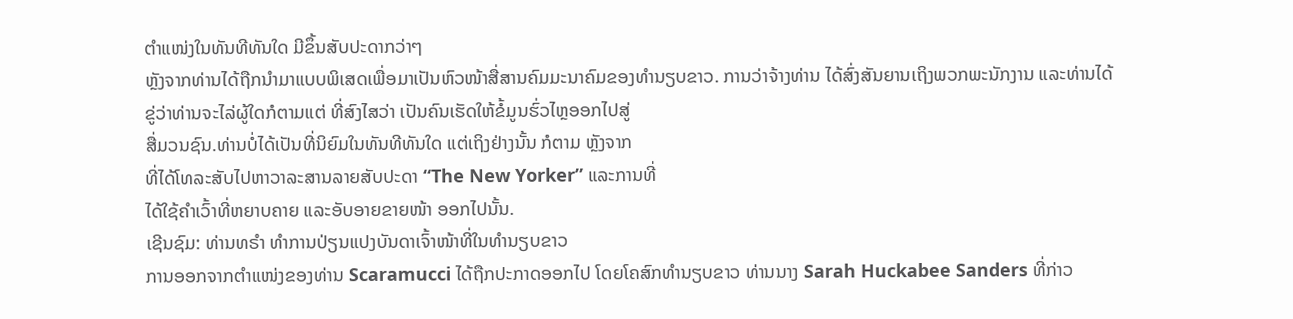ຕຳແໜ່ງໃນທັນທີທັນໃດ ມີຂຶ້ນສັບປະດາກວ່າໆ
ຫຼັງຈາກທ່ານໄດ້ຖືກນຳມາແບບພິເສດເພື່ອມາເປັນຫົວໜ້າສື່ສານຄົມມະນາຄົມຂອງທຳນຽບຂາວ. ການວ່າຈ້າງທ່ານ ໄດ້ສົ່ງສັນຍານເຖິງພວກພະນັກງານ ແລະທ່ານໄດ້
ຂູ່ວ່າທ່ານຈະໄລ່ຜູ້ໃດກໍຕາມແຕ່ ທີ່ສົງໄສວ່າ ເປັນຄົນເຮັດໃຫ້ຂໍ້ມູນຮົ່ວໄຫຼອອກໄປສູ່
ສື່ມວນຊົນ.ທ່ານບໍ່ໄດ້ເປັນທີ່ນິຍົມໃນທັນທີທັນໃດ ແຕ່ເຖິງຢ່າງນັ້ນ ກໍຕາມ ຫຼັງຈາກ
ທີ່ໄດ້ໂທລະສັບໄປຫາວາລະສານລາຍສັບປະດາ “The New Yorker” ແລະການທີ່
ໄດ້ໃຊ້ຄຳເວົ້າທີ່ຫຍາບຄາຍ ແລະອັບອາຍຂາຍໜ້າ ອອກໄປນັ້ນ.
ເຊີນຊົມ: ທ່ານທຣຳ ທຳການປ່ຽນແປງບັນດາເຈົ້າໜ້າທີ່ໃນທຳນຽບຂາວ
ການອອກຈາກຕຳແໜ່ງຂອງທ່ານ Scaramucci ໄດ້ຖືກປະກາດອອກໄປ ໂດຍໂຄສົກທຳນຽບຂາວ ທ່ານນາງ Sarah Huckabee Sanders ທີ່ກ່າວ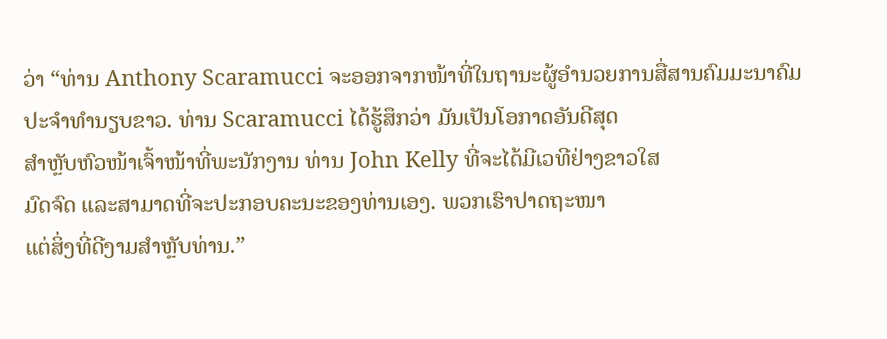ວ່າ “ທ່ານ Anthony Scaramucci ຈະອອກຈາກໜ້າທີ່ໃນຖານະຜູ້ອຳນວຍການສື່ສານຄົມມະນາຄົມ
ປະຈຳທຳນຽບຂາວ. ທ່ານ Scaramucci ໄດ້ຮູ້ສຶກວ່າ ມັນເປັນໂອກາດອັນດີສຸດ
ສຳຫຼັບຫົວໜ້າເຈົ້າໜ້າທີ່ພະນັກງານ ທ່ານ John Kelly ທີ່ຈະໄດ້ມີເວທີຢ່າງຂາວໃສ
ມົດຈົດ ແລະສາມາດທີ່ຈະປະກອບຄະນະຂອງທ່ານເອງ. ພວກເຮົາປາດຖະໜາ
ແຕ່ສິ່ງທີ່ດີງາມສຳຫຼັບທ່ານ.”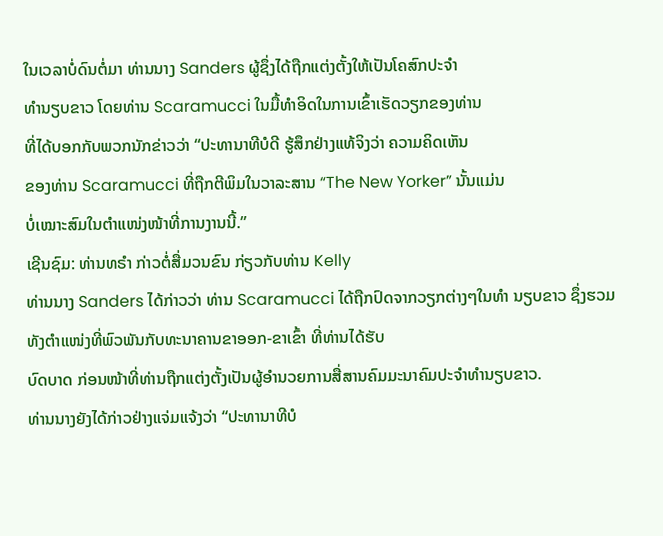ໃນເວລາບໍ່ດົນຕໍ່ມາ ທ່ານນາງ Sanders ຜູ້ຊຶ່ງໄດ້ຖືກແຕ່ງຕັ້ງໃຫ້ເປັນໂຄສົກປະຈຳ
ທຳນຽບຂາວ ໂດຍທ່ານ Scaramucci ໃນມື້ທຳອິດໃນການເຂົ້າເຮັດວຽກຂອງທ່ານ
ທີ່ໄດ້ບອກກັບພວກນັກຂ່າວວ່າ “ປະທານາທີບໍດີ ຮູ້ສຶກຢ່າງແທ້ຈິງວ່າ ຄວາມຄິດເຫັນ
ຂອງທ່ານ Scaramucci ທີ່ຖືກຕີພິມໃນວາລະສານ “The New Yorker” ນັ້ນແມ່ນ
ບໍ່ເໝາະສົມໃນຕຳແໜ່ງໜ້າທີ່ການງານນີ້.”
ເຊີນຊົມ: ທ່ານທຣຳ ກ່າວຕໍ່ສື່ມວນຂົນ ກ່ຽວກັບທ່ານ Kelly
ທ່ານນາງ Sanders ໄດ້ກ່າວວ່າ ທ່ານ Scaramucci ໄດ້ຖືກປົດຈາກວຽກຕ່າງໆໃນທຳ ນຽບຂາວ ຊຶ່ງຮວມທັງຕຳແໜ່ງທີ່ພົວພັນກັບທະນາຄານຂາອອກ-ຂາເຂົ້າ ທີ່ທ່ານໄດ້ຮັບ
ບົດບາດ ກ່ອນໜ້າທີ່ທ່ານຖືກແຕ່ງຕັ້ງເປັນຜູ້ອຳນວຍການສື່ສານຄົມມະນາຄົມປະຈຳທຳນຽບຂາວ.
ທ່ານນາງຍັງໄດ້ກ່າວຢ່າງແຈ່ມແຈ້ງວ່າ “ປະທານາທີບໍ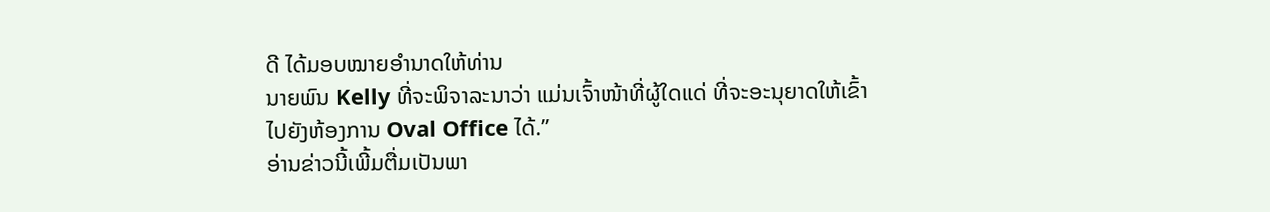ດີ ໄດ້ມອບໝາຍອຳນາດໃຫ້ທ່ານ
ນາຍພົນ Kelly ທີ່ຈະພິຈາລະນາວ່າ ແມ່ນເຈົ້າໜ້າທີ່ຜູ້ໃດແດ່ ທີ່ຈະອະນຸຍາດໃຫ້ເຂົ້າ
ໄປຍັງຫ້ອງການ Oval Office ໄດ້.”
ອ່ານຂ່າວນີ້ເພີ້ມຕື່ມເປັນພາ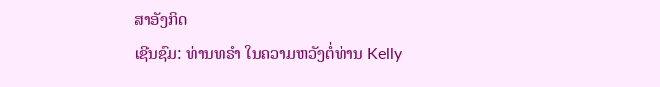ສາອັງກິດ
ເຊີນຊົມ: ທ່ານທຣຳ ໃນຄວາມຫວັງຕໍ່ທ່ານ Kelly